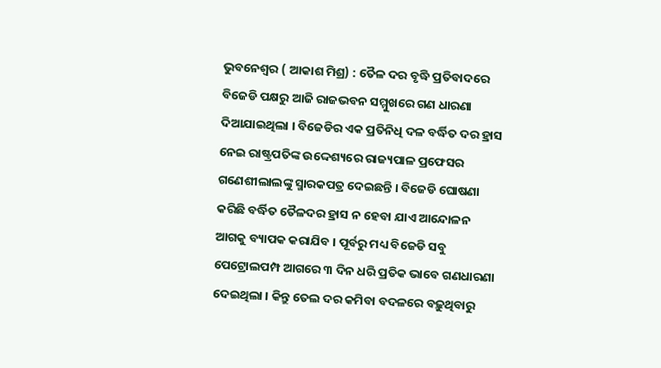ଭୁବନେଶ୍ୱର ( ଆକାଶ ମିଶ୍ର) : ତୈଳ ଦର ବୃଦ୍ଧି ପ୍ରତିବାଦରେ ବିଜେଡି ପକ୍ଷରୁ ଆଜି ରାଜଭବନ ସମ୍ମୁଖରେ ଗଣ ଧାରଣା ଦିଆଯାଇଥିଲା । ବିଜେଡିର ଏକ ପ୍ରତିନିଧି ଦଳ ବର୍ଦ୍ଧିତ ଦର ହ୍ରାସ ନେଇ ରାଷ୍ଟ୍ରପତିଙ୍କ ଉଦ୍ଦେଶ୍ୟରେ ରାଜ୍ୟପାଳ ପ୍ରଫେସର ଗଣେଶୀଲାଲଙ୍କୁ ସ୍ମାରକପତ୍ର ଦେଇଛନ୍ତି । ବିଜେଡି ଘୋଷଣା କରିଛି ବର୍ଦ୍ଧିତ ତୈଳଦର ହ୍ରାସ ନ ହେବା ଯାଏ ଆନ୍ଦୋଳନ ଆଗକୁ ବ୍ୟାପକ କରାଯିବ । ପୂର୍ବରୁ ମଧ୍ୟ ବିଜେଡି ସବୁ ପେଟ୍ରୋଲପମ୍ପ ଆଗରେ ୩ ଦିନ ଧରି ପ୍ରତିକ ଭାବେ ଗଣଧାରଣା ଦେଇଥିଲା । କିନ୍ତୁ ତେଲ ଦର କମିବା ବଦଳରେ ବଢ଼ୁଥିବାରୁ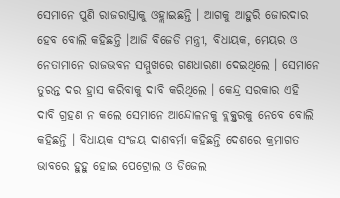ସେମାନେ ପୁଣି ରାଜରାସ୍ତାକୁ ଓହ୍ଲାଇଛନ୍ତି । ଆଗକୁ ଆହୁରି ଜୋରଦାର ହେବ ବୋଲି କହିଛନ୍ତି ।ଆଜି ବିଜେଡି ମନ୍ତ୍ରୀ, ବିଧାୟକ, ମେୟର ଓ ନେତାମାନେ ରାଜଭବନ ସମ୍ମୁଖରେ ଗଣଧାରଣା ଦେଇଥିଲେ । ସେମାନେ ତୁରନ୍ତ ଦର ହ୍ରାସ କରିବାକୁ ଦାବି କରିଥିଲେ । କେନ୍ଦ୍ର ସରକାର ଏହି ଦାବି ଗ୍ରହଣ ନ କଲେ ସେମାନେ ଆନ୍ଦୋଳନକୁ ବ୍ଲକ୍ସ୍ତରକୁ ନେବେ ବୋଲି କହିଛନ୍ତି । ବିଧାୟକ ସଂଜୟ ଦାଶବର୍ମା କହିଛନ୍ତି ଦେଶରେ କ୍ରମାଗତ ଭାବରେ ହୁହୁ ହୋଇ ପେଟ୍ରୋଲ ଓ ଡିଜେଲ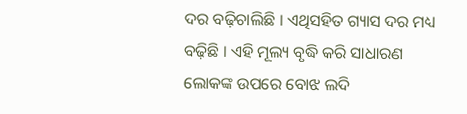ଦର ବଢ଼ିଚାଲିଛି । ଏଥିସହିତ ଗ୍ୟାସ ଦର ମଧ୍ୟ ବଢ଼ିଛି । ଏହି ମୂଲ୍ୟ ବୃଦ୍ଧି କରି ସାଧାରଣ ଲୋକଙ୍କ ଉପରେ ବୋଝ ଲଦି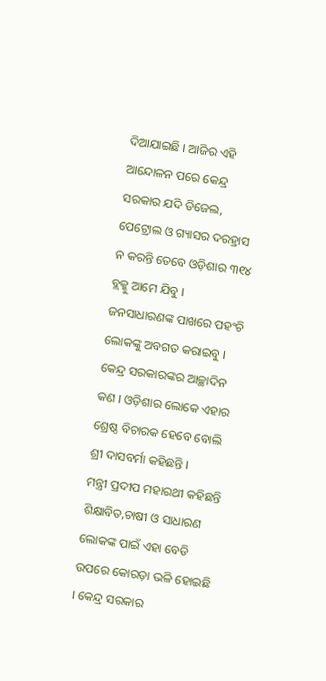ଦିଆଯାଇଛି । ଆଜିର ଏହି ଆନ୍ଦୋଳନ ପରେ କେନ୍ଦ୍ର ସରକାର ଯଦି ଡିଜେଲ, ପେଟ୍ରୋଲ ଓ ଗ୍ୟାସର ଦରହ୍ରାସ ନ କରନ୍ତି ତେବେ ଓଡ଼ିଶାର ୩୧୪ ବ୍ଲକ୍କୁ ଆମେ ଯିବୁ । ଜନସାଧାରଣଙ୍କ ପାଖରେ ପହଂଚି ଲୋକଙ୍କୁ ଅବଗତ କରାଇବୁ । କେନ୍ଦ୍ର ସରକାରଙ୍କର ଆଚ୍ଛାଦିନ କଣ । ଓଡ଼ିଶାର ଲୋକେ ଏହାର ଶ୍ରେଷ୍ଠ ବିଚାରକ ହେବେ ବୋଲି ଶ୍ରୀ ଦାସବର୍ମା କହିଛନ୍ତି ।
ମନ୍ତ୍ରୀ ପ୍ରଦୀପ ମହାରଥୀ କହିଛନ୍ତି ଶିକ୍ଷାବିତ,ଚାଷୀ ଓ ସାଧାରଣ ଲୋକଙ୍କ ପାଇଁ ଏହା ବେଡି ଉପରେ କୋରଡ଼ା ଭଳି ହୋଇଛି । କେନ୍ଦ୍ର ସରକାର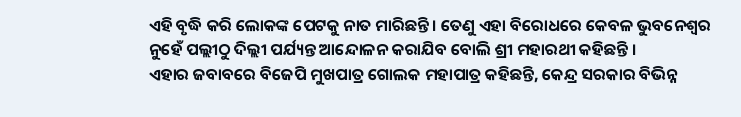ଏହି ବୃଦ୍ଧି କରି ଲୋକଙ୍କ ପେଟକୁ ନାତ ମାରିଛନ୍ତି । ତେଣୁ ଏହା ବିରୋଧରେ କେବଳ ଭୁବନେଶ୍ୱର ନୁହେଁ ପଲ୍ଲୀଠୁ ଦିଲ୍ଲୀ ପର୍ଯ୍ୟନ୍ତ ଆନ୍ଦୋଳନ କରାଯିବ ବୋଲି ଶ୍ରୀ ମହାରଥୀ କହିଛନ୍ତି ।
ଏହାର ଜବାବରେ ବିଜେପି ମୁଖପାତ୍ର ଗୋଲକ ମହାପାତ୍ର କହିଛନ୍ତି, କେନ୍ଦ୍ର ସରକାର ବିଭିନ୍ନ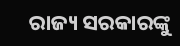ରାଜ୍ୟ ସରକାରଙ୍କୁ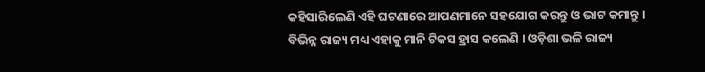କହିସାରିଲେଣି ଏହି ଘଟଣାରେ ଆପଣମାନେ ସହଯୋଗ କରନ୍ତୁ ଓ ଭାଟ କମାନ୍ତୁ । ବିଭିନ୍ନ ରାଜ୍ୟ ମଧ୍ୟ ଏହାକୁ ମାନି ଟିକସ ହ୍ରାସ କଲେଣି । ଓଡ଼ିଶା ଭଳି ରାଜ୍ୟ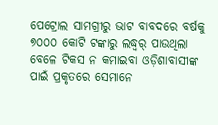ପେଟ୍ରୋଲ ସାମଗ୍ରୀରୁ ଭାଟ ବାବଦରେ ବର୍ଷକୁ ୭୦୦୦ କୋଟି ଟଙ୍କାରୁ ଲଦ୍ଧ୍ୱର୍ ପାଉଥିଲା ବେଳେ ଟିକସ ନ କମାଇବା ଓଡ଼ିଶାବାସୀଙ୍କ ପାଇଁ ପ୍ରକୃତରେ ସେମାନେ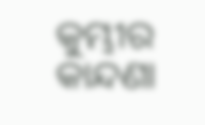କୁମ୍ଭୀର କାନ୍ଦଣା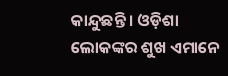କାନ୍ଦୁଛନ୍ତି । ଓଡ଼ିଶା ଲୋକଙ୍କର ଶୁଖ ଏମାନେ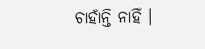ଚାହାଁନ୍ତି ନାହିଁ ।